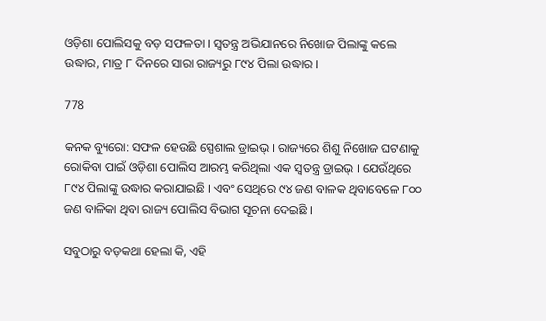ଓଡ଼ିଶା ପୋଲିସକୁ ବଡ଼ ସଫଳତା । ସ୍ୱତନ୍ତ୍ର ଅଭିଯାନରେ ନିଖୋଜ ପିଲାଙ୍କୁ କଲେ ଉଦ୍ଧାର, ମାତ୍ର ୮ ଦିନରେ ସାରା ରାଜ୍ୟରୁ ୮୯୪ ପିଲା ଉଦ୍ଧାର ।

778

କନକ ବ୍ୟୁରୋ: ସଫଳ ହେଉଛି ସ୍ପେଶାଲ ଡ୍ରାଇଭ୍ । ରାଜ୍ୟରେ ଶିଶୁ ନିଖୋଜ ଘଟଣାକୁ ରୋକିବା ପାଇଁ ଓଡ଼ିଶା ପୋଲିସ ଆରମ୍ଭ କରିଥିଲା ଏକ ସ୍ୱତନ୍ତ୍ର ଡ୍ରାଇଭ୍ । ଯେଉଁଥିରେ ୮୯୪ ପିଲାଙ୍କୁ ଉଦ୍ଧାର କରାଯାଇଛି । ଏବଂ ସେଥିରେ ୯୪ ଜଣ ବାଳକ ଥିବାବେଳେ ୮୦୦ ଜଣ ବାଳିକା ଥିବା ରାଜ୍ୟ ପୋଲିସ ବିଭାଗ ସୂଚନା ଦେଇଛି ।

ସବୁଠାରୁ ବଡ଼କଥା ହେଲା କି, ଏହି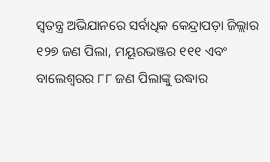ସ୍ୱତନ୍ତ୍ର ଅଭିଯାନରେ ସର୍ବାଧିକ କେନ୍ଦ୍ରାପଡ଼ା ଜିଲ୍ଲାର ୧୨୭ ଜଣ ପିଲା, ମୟୂରଭଞ୍ଜର ୧୧୧ ଏବଂ ବାଲେଶ୍ୱରର ୮୮ ଜଣ ପିଲାଙ୍କୁ ଉଦ୍ଧାର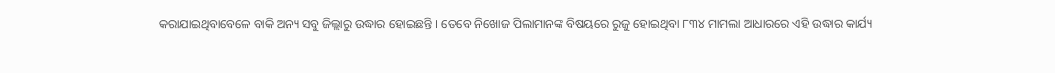କରାଯାଇଥିବାବେଳେ ବାକି ଅନ୍ୟ ସବୁ ଜିଲ୍ଲାରୁ ଉଦ୍ଧାର ହୋଇଛନ୍ତି । ତେବେ ନିଖୋଜ ପିଲାମାନଙ୍କ ବିଷୟରେ ରୁଜୁ ହୋଇଥିବା ୮୩୪ ମାମଲା ଆଧାରରେ ଏହି ଉଦ୍ଧାର କାର୍ଯ୍ୟ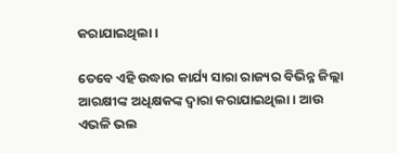କରାଯାଇଥିଲା ।

ତେବେ ଏହି ଉଦ୍ଧାର କାର୍ଯ୍ୟ ସାରା ରାଜ୍ୟର ବିଭିନ୍ନ ଜିଲ୍ଲା ଆରକ୍ଷୀଙ୍କ ଅଧିକ୍ଷକଙ୍କ ଦ୍ୱାରା କରାଯାଇଥିଲା । ଆଉ ଏଭଳି ଭଲ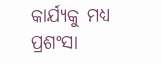କାର୍ଯ୍ୟକୁ ମଧ୍ୟ ପ୍ରଶଂସା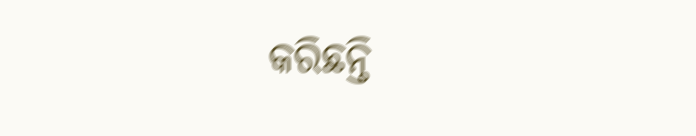କରିଛନ୍ତି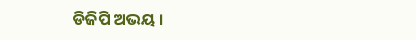ଡିଜିପି ଅଭୟ ।